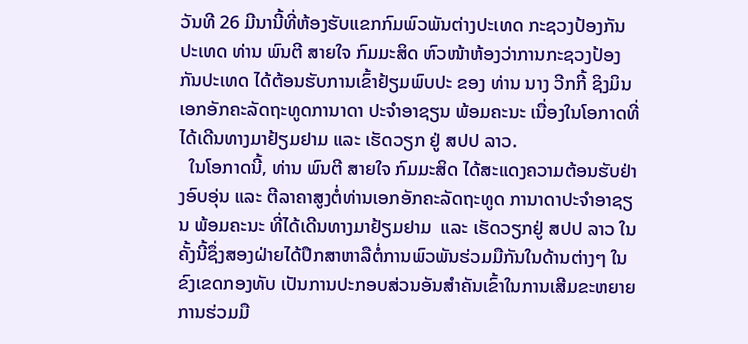ວັນທີ 26 ມີນານີ້ທີ່ຫ້ອງຮັບແຂກກົມພົວພັນຕ່າງປະເທດ ກະຊວງປ້ອງກັນປະເທດ ທ່ານ ພົນຕີ ສາຍໃຈ ກົມມະສິດ ຫົວໜ້າຫ້ອງວ່າການກະຊວງປ້ອງກັນປະເທດ ໄດ້ຕ້ອນຮັບການເຂົ້າຢ້ຽມພົບປະ ຂອງ ທ່ານ ນາງ ວີກກີ້ ຊິງມິນ ເອກອັກຄະລັດຖະທູດການາດາ ປະຈຳອາຊຽນ ພ້ອມຄະນະ ເນື່ອງໃນໂອກາດທີ່ໄດ້ເດີນທາງມາຢ້ຽມຢາມ ແລະ ເຮັດວຽກ ຢູ່ ສປປ ລາວ.
  ໃນໂອກາດນີ້, ທ່ານ ພົນຕີ ສາຍໃຈ ກົມມະສິດ ໄດ້ສະແດງຄວາມຕ້ອນຮັບຢ່າງອົບອຸ່ນ ແລະ ຕີລາຄາສູງຕໍ່ທ່ານເອກອັກຄະລັດຖະທູດ ການາດາປະຈໍາອາຊຽນ ພ້ອມຄະນະ ທີ່ໄດ້ເດີນທາງມາຢ້ຽມຢາມ  ແລະ ເຮັດວຽກຢູ່ ສປປ ລາວ ໃນຄັ້ງນີ້ຊຶ່ງສອງຝ່າຍໄດ້ປຶກສາຫາລືຕໍ່ການພົວພັນຮ່ວມມືກັນໃນດ້ານຕ່າງໆ ໃນຂົງເຂດກອງທັບ ເປັນການປະກອບສ່ວນອັນສຳຄັນເຂົ້າໃນການເສີມຂະຫຍາຍການຮ່ວມມື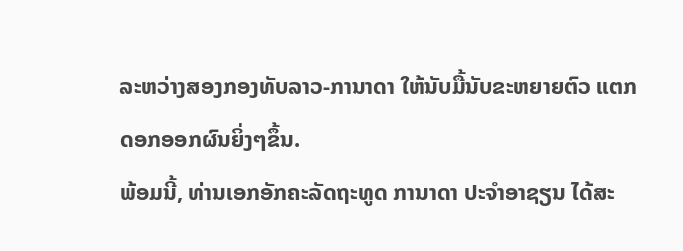ລະຫວ່າງສອງກອງທັບລາວ-ການາດາ ໃຫ້ນັບມື້ນັບຂະຫຍາຍຕົວ ແຕກດອກອອກຜົນຍິ່ງໆຂຶ້ນ.
ພ້ອມນີ້, ທ່ານເອກອັກຄະລັດຖະທູດ ການາດາ ປະຈໍາອາຊຽນ ໄດ້ສະ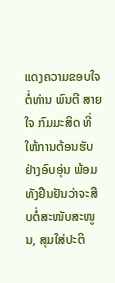ແດງຄວາມຂອບໃຈຕໍ່ທ່ານ ພົນຕີ ສາຍໃຈ ກົມມະສິດ ທີ່ໃຫ້ການຕ້ອນຮັບຢ່າງອົບອຸ່ນ ພ້ອມທັງຢືນຢັນວ່າຈະສືບຕໍ່ສະໜັບສະໜູນ, ສຸມໃສ່ປະຕິ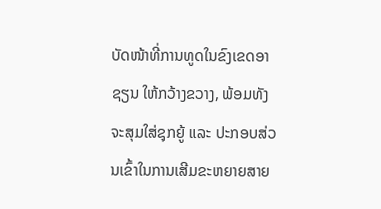ບັດໜ້າທີ່ການທູດໃນຂົງເຂດອາຊຽນ ໃຫ້ກວ້າງຂວາງ, ພ້ອມທັງ ຈະສຸມໃສ່ຊຸກຍູ້ ແລະ ປະກອບສ່ວນເຂົ້າໃນການເສີມຂະຫຍາຍສາຍ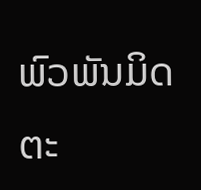ພົວພັນມິດຕະ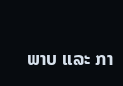ພາບ ແລະ ກາ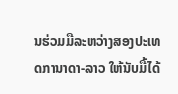ນຮ່ວມມືລະຫວ່າງສອງປະເທດການາດາ-ລາວ ໃຫ້ນັບມື້ໄດ້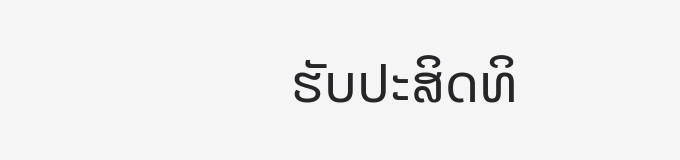ຮັບປະສິດທິ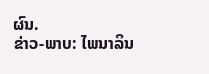ຜົນ.
ຂ່າວ-ພາບ: ໄພນາລິນ